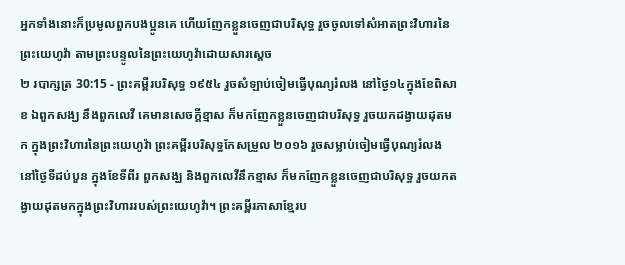អ្នកទាំងនោះក៏ប្រមូលពួកបងប្អូនគេ ហើយញែកខ្លួនចេញជាបរិសុទ្ធ រួចចូលទៅសំអាតព្រះវិហារនៃព្រះយេហូវ៉ា តាមព្រះបន្ទូលនៃព្រះយេហូវ៉ាដោយសារស្តេច
២ របាក្សត្រ 30:15 - ព្រះគម្ពីរបរិសុទ្ធ ១៩៥៤ រួចសំឡាប់ចៀមធ្វើបុណ្យរំលង នៅថ្ងៃ១៤ក្នុងខែពិសាខ ឯពួកសង្ឃ នឹងពួកលេវី គេមានសេចក្ដីខ្មាស ក៏មកញែកខ្លួនចេញជាបរិសុទ្ធ រួចយកដង្វាយដុតមក ក្នុងព្រះវិហារនៃព្រះយេហូវ៉ា ព្រះគម្ពីរបរិសុទ្ធកែសម្រួល ២០១៦ រួចសម្លាប់ចៀមធ្វើបុណ្យរំលង នៅថ្ងៃទីដប់បួន ក្នុងខែទីពីរ ពួកសង្ឃ និងពួកលេវីនឹកខ្មាស ក៏មកញែកខ្លួនចេញជាបរិសុទ្ធ រួចយកតង្វាយដុតមកក្នុងព្រះវិហាររបស់ព្រះយេហូវ៉ា។ ព្រះគម្ពីរភាសាខ្មែរប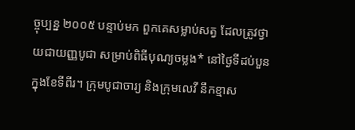ច្ចុប្បន្ន ២០០៥ បន្ទាប់មក ពួកគេសម្លាប់សត្វ ដែលត្រូវថ្វាយជាយញ្ញបូជា សម្រាប់ពិធីបុណ្យចម្លង* នៅថ្ងៃទីដប់បួន ក្នុងខែទីពីរ។ ក្រុមបូជាចារ្យ និងក្រុមលេវី នឹកខ្មាស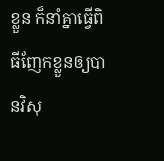ខ្លួន ក៏នាំគ្នាធ្វើពិធីញែកខ្លួនឲ្យបានវិសុ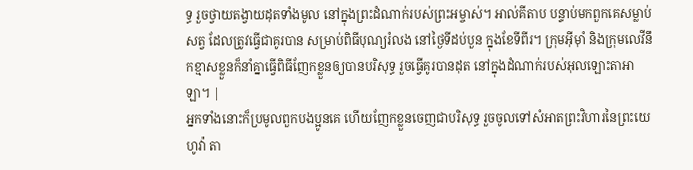ទ្ធ រួចថ្វាយតង្វាយដុតទាំងមូល នៅក្នុងព្រះដំណាក់របស់ព្រះអម្ចាស់។ អាល់គីតាប បន្ទាប់មកពួកគេសម្លាប់សត្វ ដែលត្រូវធ្វើជាគូរបាន សម្រាប់ពិធីបុណ្យរំលង នៅថ្ងៃទីដប់បួន ក្នុងខែទីពីរ។ ក្រុមអ៊ីមុាំ និងក្រុមលេវីនឹកខ្មាសខ្លួនក៏នាំគ្នាធ្វើពិធីញែកខ្លួនឲ្យបានបរិសុទ្ធ រួចធ្វើគូរបានដុត នៅក្នុងដំណាក់របស់អុលឡោះតាអាឡា។ |
អ្នកទាំងនោះក៏ប្រមូលពួកបងប្អូនគេ ហើយញែកខ្លួនចេញជាបរិសុទ្ធ រួចចូលទៅសំអាតព្រះវិហារនៃព្រះយេហូវ៉ា តា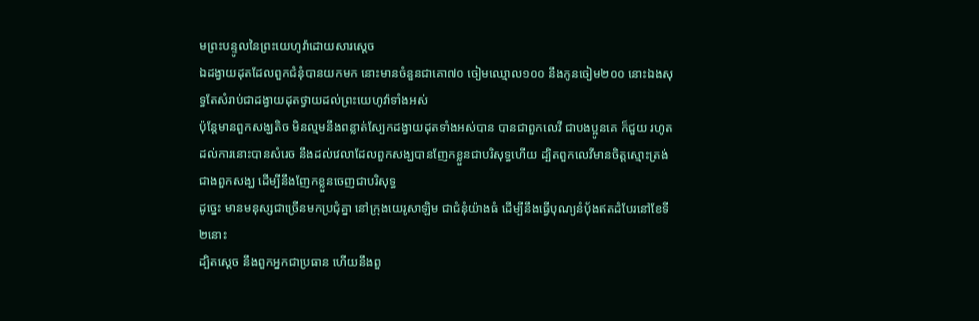មព្រះបន្ទូលនៃព្រះយេហូវ៉ាដោយសារស្តេច
ឯដង្វាយដុតដែលពួកជំនុំបានយកមក នោះមានចំនួនជាគោ៧០ ចៀមឈ្មោល១០០ នឹងកូនចៀម២០០ នោះឯងសុទ្ធតែសំរាប់ជាដង្វាយដុតថ្វាយដល់ព្រះយេហូវ៉ាទាំងអស់
ប៉ុន្តែមានពួកសង្ឃតិច មិនល្មមនឹងពន្លាត់ស្បែកដង្វាយដុតទាំងអស់បាន បានជាពួកលេវី ជាបងប្អូនគេ ក៏ជួយ រហូតដល់ការនោះបានសំរេច នឹងដល់វេលាដែលពួកសង្ឃបានញែកខ្លួនជាបរិសុទ្ធហើយ ដ្បិតពួកលេវីមានចិត្តស្មោះត្រង់ជាងពួកសង្ឃ ដើម្បីនឹងញែកខ្លួនចេញជាបរិសុទ្ធ
ដូច្នេះ មានមនុស្សជាច្រើនមកប្រជុំគ្នា នៅក្រុងយេរូសាឡិម ជាជំនុំយ៉ាងធំ ដើម្បីនឹងធ្វើបុណ្យនំបុ័ងឥតដំបែរនៅខែទី២នោះ
ដ្បិតស្តេច នឹងពួកអ្នកជាប្រធាន ហើយនឹងពួ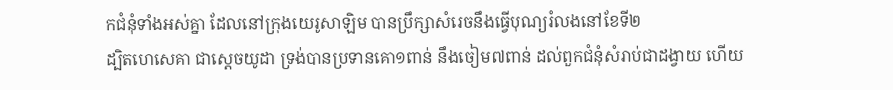កជំនុំទាំងអស់គ្នា ដែលនៅក្រុងយេរូសាឡិម បានប្រឹក្សាសំរេចនឹងធ្វើបុណ្យរំលងនៅខែទី២
ដ្បិតហេសេគា ជាស្តេចយូដា ទ្រង់បានប្រទានគោ១ពាន់ នឹងចៀម៧ពាន់ ដល់ពួកជំនុំសំរាប់ជាដង្វាយ ហើយ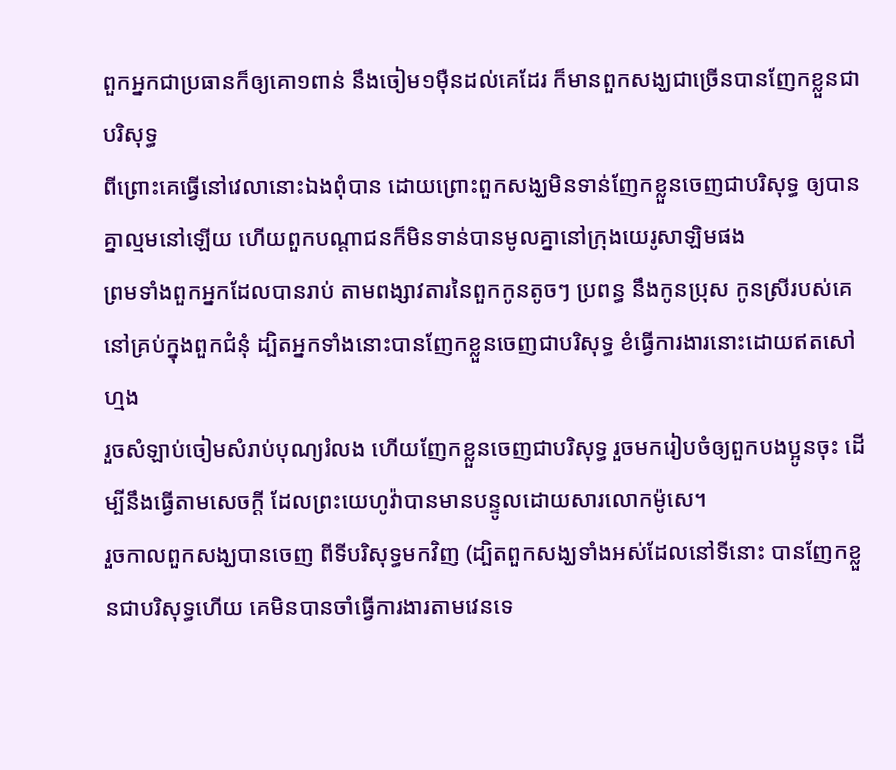ពួកអ្នកជាប្រធានក៏ឲ្យគោ១ពាន់ នឹងចៀម១ម៉ឺនដល់គេដែរ ក៏មានពួកសង្ឃជាច្រើនបានញែកខ្លួនជាបរិសុទ្ធ
ពីព្រោះគេធ្វើនៅវេលានោះឯងពុំបាន ដោយព្រោះពួកសង្ឃមិនទាន់ញែកខ្លួនចេញជាបរិសុទ្ធ ឲ្យបានគ្នាល្មមនៅឡើយ ហើយពួកបណ្តាជនក៏មិនទាន់បានមូលគ្នានៅក្រុងយេរូសាឡិមផង
ព្រមទាំងពួកអ្នកដែលបានរាប់ តាមពង្សាវតារនៃពួកកូនតូចៗ ប្រពន្ធ នឹងកូនប្រុស កូនស្រីរបស់គេ នៅគ្រប់ក្នុងពួកជំនុំ ដ្បិតអ្នកទាំងនោះបានញែកខ្លួនចេញជាបរិសុទ្ធ ខំធ្វើការងារនោះដោយឥតសៅហ្មង
រួចសំឡាប់ចៀមសំរាប់បុណ្យរំលង ហើយញែកខ្លួនចេញជាបរិសុទ្ធ រួចមករៀបចំឲ្យពួកបងប្អូនចុះ ដើម្បីនឹងធ្វើតាមសេចក្ដី ដែលព្រះយេហូវ៉ាបានមានបន្ទូលដោយសារលោកម៉ូសេ។
រួចកាលពួកសង្ឃបានចេញ ពីទីបរិសុទ្ធមកវិញ (ដ្បិតពួកសង្ឃទាំងអស់ដែលនៅទីនោះ បានញែកខ្លួនជាបរិសុទ្ធហើយ គេមិនបានចាំធ្វើការងារតាមវេនទេ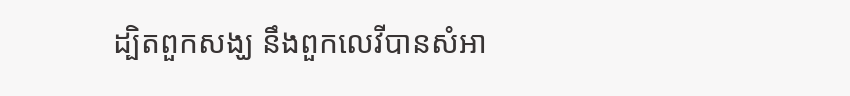ដ្បិតពួកសង្ឃ នឹងពួកលេវីបានសំអា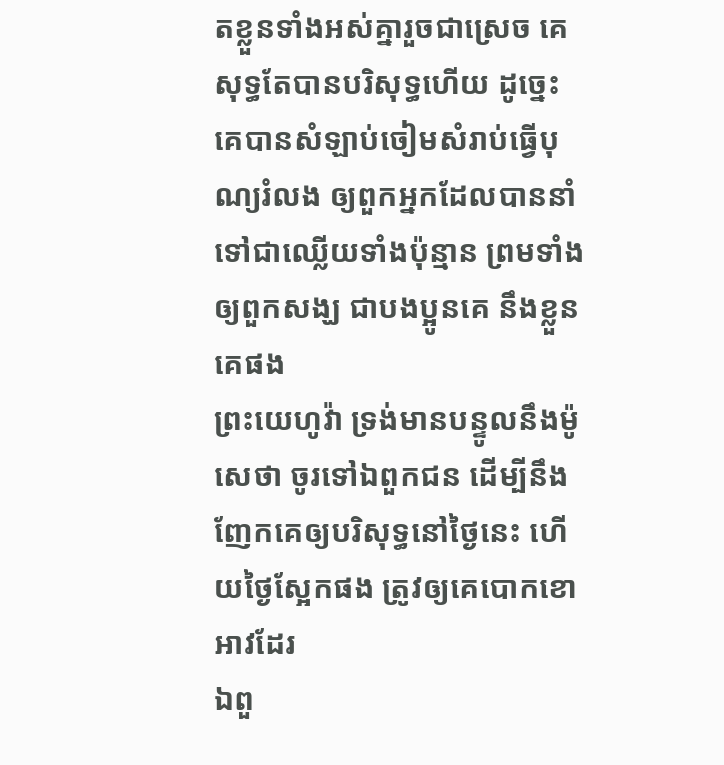តខ្លួនទាំងអស់គ្នារួចជាស្រេច គេសុទ្ធតែបានបរិសុទ្ធហើយ ដូច្នេះ គេបានសំឡាប់ចៀមសំរាប់ធ្វើបុណ្យរំលង ឲ្យពួកអ្នកដែលបាននាំទៅជាឈ្លើយទាំងប៉ុន្មាន ព្រមទាំងឲ្យពួកសង្ឃ ជាបងប្អូនគេ នឹងខ្លួនគេផង
ព្រះយេហូវ៉ា ទ្រង់មានបន្ទូលនឹងម៉ូសេថា ចូរទៅឯពួកជន ដើម្បីនឹងញែកគេឲ្យបរិសុទ្ធនៅថ្ងៃនេះ ហើយថ្ងៃស្អែកផង ត្រូវឲ្យគេបោកខោអាវដែរ
ឯពួ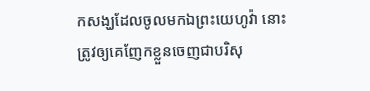កសង្ឃដែលចូលមកឯព្រះយេហូវ៉ា នោះត្រូវឲ្យគេញែកខ្លួនចេញជាបរិសុ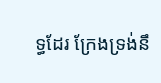ទ្ធដែរ ក្រែងទ្រង់នឹ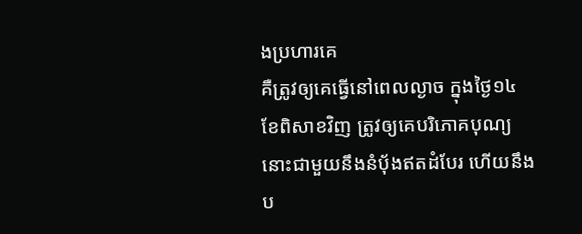ងប្រហារគេ
គឺត្រូវឲ្យគេធ្វើនៅពេលល្ងាច ក្នុងថ្ងៃ១៤ ខែពិសាខវិញ ត្រូវឲ្យគេបរិភោគបុណ្យនោះជាមួយនឹងនំបុ័ងឥតដំបែរ ហើយនឹងប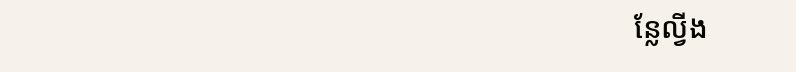ន្លែល្វីង